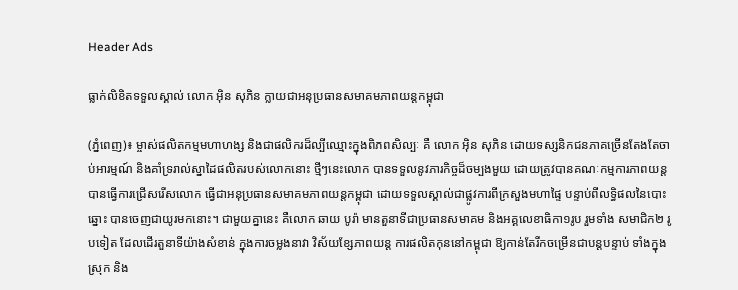Header Ads

ធ្លាក់លិខិតទទួលស្គាល់ លោក អ៊ិន សុភិន ក្លាយជាអនុប្រធានសមាគមភាពយន្តកម្ពុជា

(ភ្នំពេញ)៖ ម្ចាស់ផលិតកម្មមហាហង្ស និងជាផលិករដ៏ល្បីឈ្មោះក្នុងពិភពសិល្បៈ គឺ លោក អ៊ិន សុភិន ដោយទស្សនិកជនភាគច្រើនតែងតែចាប់អារម្មណ៍ និងគាំទ្ររាល់ស្នាដៃផលិតរបស់លោកនោះ ថ្មីៗនេះលោក បានទទួលនូវភារកិច្ចដ៏ចម្បងមួយ ដោយត្រូវបានគណៈកម្មការភាពយន្ត បានធ្វើការជ្រើសរើសលោក ធ្វើជាអនុប្រធានសមាគមភាពយន្តកម្ពុជា ដោយទទួលស្គាល់ជាផ្លូវការពីក្រសួងមហាផ្ទៃ បន្ទាប់ពីលទ្ធិផលនៃបោះឆ្នោះ បានចេញជាយូរមកនោះ។ ជាមួយគ្នានេះ គឺលោក ឆាយ បូរ៉ា មានតួនាទីជាប្រធានសមាគម និងអគ្គលេខាធិកា១រូប រួមទាំង សមាជិក២ រូបទៀត ដែលដើរតួនាទីយ៉ាងសំខាន់ ក្នុងការចម្លងនាវា វិស័យខ្សែភាពយន្ត ការផលិតកុននៅកម្ពុជា ឱ្យកាន់តែរីកចម្រើនជាបន្តបន្ទាប់ ទាំងក្នុងស្រុក និង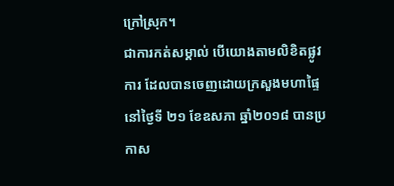ក្រៅស្រុក។
ជាការកត់សម្គាល់ បើយោងតាមលិខិតផ្លូវការ ដែលបានចេញដោយក្រសួងមហាផ្ទៃ នៅថ្ងៃទី ២១ ខែឧសភា ឆ្នាំ២០១៨ បានប្រកាស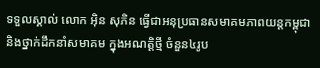ទទួលស្គាល់ លោក អ៊ិន សុភិន ធ្វើជាអនុប្រធានសមាគមភាពយន្តកម្ពុជា និងថ្នាក់ដឹកនាំសមាគម ក្នុងអណត្តិថ្មី ចំនួន៤រូប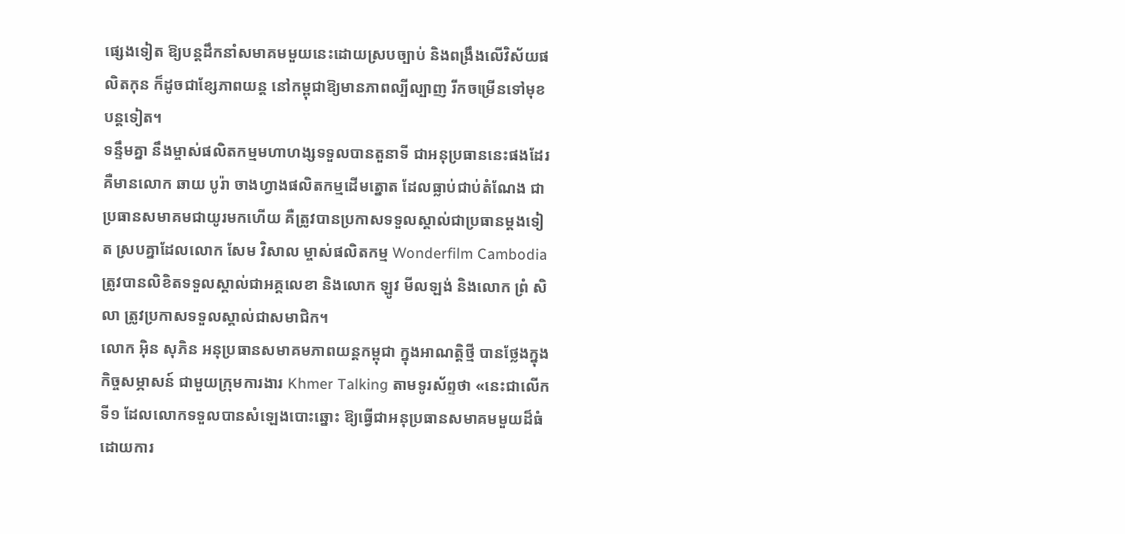ផ្សេងទៀត ឱ្យបន្ដដឹកនាំសមាគមមួយនេះដោយស្របច្បាប់ និងពង្រឹងលើវិស័យផលិតកុន ក៏ដូចជាខ្សែភាពយន្ត នៅកម្ពុជាឱ្យមានភាពល្បីល្បាញ រីកចម្រើនទៅមុខបន្តទៀត។
ទន្ទឹមគ្នា នឹងម្ចាស់ផលិតកម្មមហាហង្សទទួលបានតួនាទី ជាអនុប្រធាននេះផងដែរ គឺមានលោក ឆាយ បូរ៉ា ចាងហ្វាងផលិតកម្មដើមត្នោត ដែលធ្លាប់ជាប់តំណែង ជាប្រធានសមាគមជាយូរមកហើយ គឺត្រូវបានប្រកាសទទួលស្គាល់ជាប្រធានម្ដងទៀត ស្របគ្នាដែលលោក សែម វិសាល ម្ចាស់ផលិតកម្ម Wonderfilm Cambodia ត្រូវបានលិខិតទទួលស្គាល់ជាអគ្គលេខា និងលោក ឡូវ មីលឡង់ និងលោក ព្រំ សិលា ត្រូវប្រកាសទទួលស្គាល់ជាសមាជិក។
លោក អ៊ិន សុភិន អនុប្រធានសមាគមភាពយន្តកម្ពុជា ក្នុងអាណត្តិថ្មី បានថ្លែងក្នុងកិច្ចសម្ភាសន៍ ជាមួយក្រុមការងារ Khmer Talking តាមទូរស័ព្ទថា «នេះជាលើកទី១ ដែលលោកទទួលបានសំឡេងបោះឆ្នោះ ឱ្យធ្វើជាអនុប្រធានសមាគមមួយដ៏ធំ ដោយការ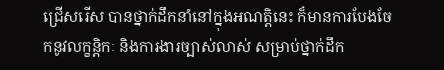ជ្រើសរើស បានថ្នាក់ដឹកនាំនៅក្នុងអណត្តិនេះ ក៏មានការបែងចែកនូវលក្ខន្តិកៈ និងការងារច្បាស់លាស់ សម្រាប់ថ្នាក់ដឹក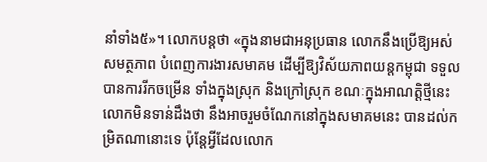នាំទាំង៥»។ លោកបន្តថា «ក្នុងនាមជាអនុប្រធាន លោកនឹងប្រើឱ្យអស់សមត្ថភាព បំពេញការងារសមាគម ដើម្បីឱ្យវិស័យភាពយន្តកម្ពុជា ទទួលបានការរីកចម្រើន ទាំងក្នុងស្រុក និងក្រៅស្រុក ខណៈក្នុងអាណត្តិថ្មីនេះ លោកមិនទាន់ដឹងថា នឹងអាចរួមចំណែកនៅក្នុងសមាគមនេះ បានដល់កម្រិតណានោះទេ ប៉ុន្តែអ្វីដែលលោក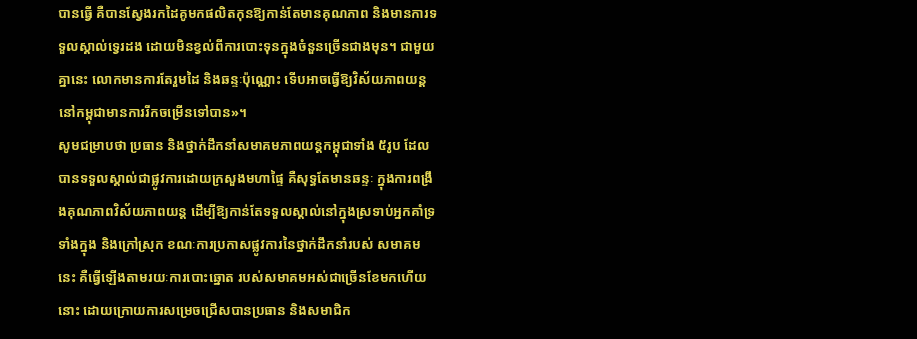បានធ្វើ គឺបានស្វែងរកដៃគូមកផលិតកុនឱ្យកាន់តែមានគុណភាព និងមានការទទួលស្គាល់ទ្វេរដង ដោយមិនខ្វល់ពីការបោះទុនក្នុងចំនួនច្រើនជាងមុន។ ជាមួយគ្នានេះ លោកមានការតែរួមដៃ និងឆន្ទៈប៉ុណ្ណោះ ទើបអាចធ្វើឱ្យវិស័យភាពយន្ត នៅកម្ពុជាមានការរីកចម្រើនទៅបាន»។
សូមជម្រាបថា ប្រធាន និងថ្នាក់ដឹកនាំសមាគមភាពយន្តកម្ពុជាទាំង ៥រូប ដែលបានទទួលស្គាល់ជាផ្លូវការដោយក្រសួងមហាផ្ទៃ គឺសុទ្ធតែមានឆន្ទៈ ក្នុងការពង្រឹងគុណភាពវិស័យភាពយន្ត ដើម្បីឱ្យកាន់តែទទួលស្គាល់នៅក្នុងស្រទាប់អ្នកគាំទ្រទាំងក្នុង និងក្រៅស្រុក ខណៈការប្រកាសផ្លូវការនៃថ្នាក់ដឹកនាំរបស់ សមាគមនេះ គឺធ្វើឡើងតាមរយៈការបោះឆ្នោត របស់សមាគមអស់ជាច្រើនខែមកហើយនោះ ដោយក្រោយការសម្រេចជ្រើសបានប្រធាន និងសមាជិក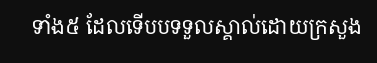ទាំង៥ ដែលទើបបទទួលស្គាល់ដោយក្រសួង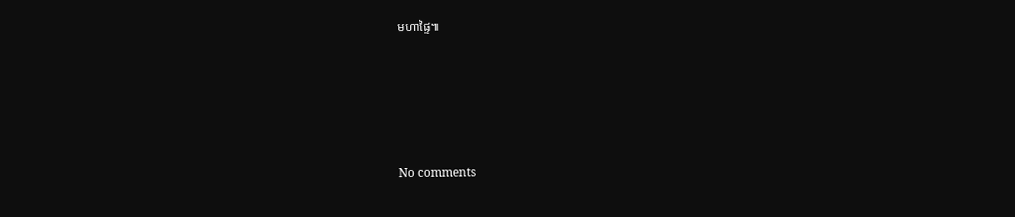មហាផ្ទៃ៕





No comments